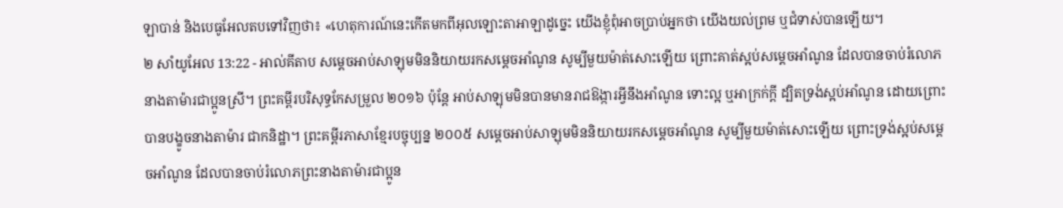ឡាបាន់ និងបេធូអែលតបទៅវិញថា៖ «ហេតុការណ៍នេះកើតមកពីអុលឡោះតាអាឡាដូច្នេះ យើងខ្ញុំពុំអាចប្រាប់អ្នកថា យើងយល់ព្រម ឬជំទាស់បានឡើយ។
២ សាំយូអែល 13:22 - អាល់គីតាប សម្តេចអាប់សាឡុមមិននិយាយរកសម្តេចអាំណូន សូម្បីមួយម៉ាត់សោះឡើយ ព្រោះគាត់ស្អប់សម្តេចអាំណូន ដែលបានចាប់រំលោភនាងតាម៉ារជាប្អូនស្រី។ ព្រះគម្ពីរបរិសុទ្ធកែសម្រួល ២០១៦ ប៉ុន្តែ អាប់សាឡុមមិនបានមានរាជឱង្ការអ្វីនឹងអាំណូន ទោះល្អ ឬអាក្រក់ក្តី ដ្បិតទ្រង់ស្អប់អាំណូន ដោយព្រោះបានបង្ខូចនាងតាម៉ារ ជាកនិដ្ឋា។ ព្រះគម្ពីរភាសាខ្មែរបច្ចុប្បន្ន ២០០៥ សម្ដេចអាប់សាឡុមមិននិយាយរកសម្ដេចអាំណូន សូម្បីមួយម៉ាត់សោះឡើយ ព្រោះទ្រង់ស្អប់សម្ដេចអាំណូន ដែលបានចាប់រំលោភព្រះនាងតាម៉ារជាប្អូន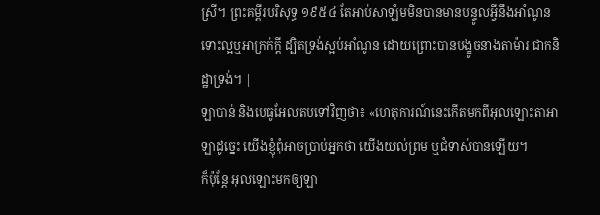ស្រី។ ព្រះគម្ពីរបរិសុទ្ធ ១៩៥៤ តែអាប់សាឡំមមិនបានមានបន្ទូលអ្វីនឹងអាំណូន ទោះល្អឬអាក្រក់ក្តី ដ្បិតទ្រង់ស្អប់អាំណូន ដោយព្រោះបានបង្ខូចនាងតាម៉ារ ជាកនិដ្ឋាទ្រង់។ |
ឡាបាន់ និងបេធូអែលតបទៅវិញថា៖ «ហេតុការណ៍នេះកើតមកពីអុលឡោះតាអាឡាដូច្នេះ យើងខ្ញុំពុំអាចប្រាប់អ្នកថា យើងយល់ព្រម ឬជំទាស់បានឡើយ។
ក៏ប៉ុន្តែ អុលឡោះមកឲ្យឡា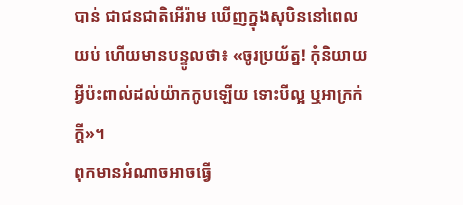បាន់ ជាជនជាតិអើរ៉ាម ឃើញក្នុងសុបិននៅពេលយប់ ហើយមានបន្ទូលថា៖ «ចូរប្រយ័ត្ន! កុំនិយាយអ្វីប៉ះពាល់ដល់យ៉ាកកូបឡើយ ទោះបីល្អ ឬអាក្រក់ក្តី»។
ពុកមានអំណាចអាចធ្វើ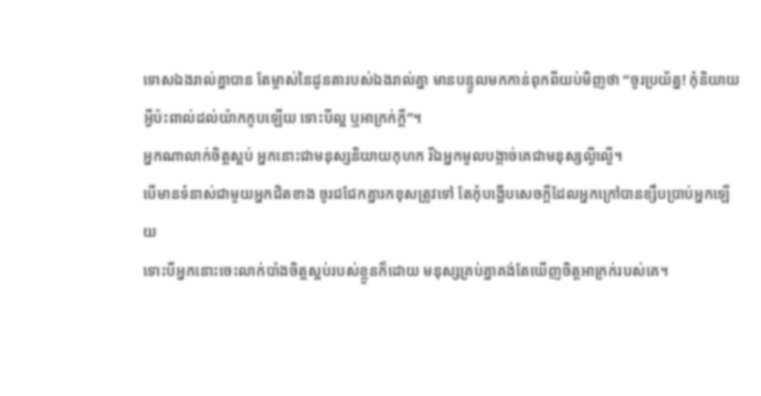ទោសឯងរាល់គ្នាបាន តែម្ចាស់នៃដូនតារបស់ឯងរាល់គ្នា មានបន្ទូលមកកាន់ពុកពីយប់មិញថា “ចូរប្រយ័ត្ន! កុំនិយាយអ្វីប៉ះពាល់ដល់យ៉ាកកូបឡើយ ទោះបីល្អ ឬអាក្រក់ក្តី”។
អ្នកណាលាក់ចិត្តស្អប់ អ្នកនោះជាមនុស្សនិយាយកុហក រីឯអ្នកមួលបង្កាច់គេជាមនុស្សល្ងីល្ងើ។
បើមានទំនាស់ជាមួយអ្នកជិតខាង ចូរជជែកគ្នារកខុសត្រូវទៅ តែកុំបង្ហើបសេចក្ដីដែលអ្នកក្រៅបានខ្សឹបប្រាប់អ្នកឡើយ
ទោះបីអ្នកនោះចេះលាក់បាំងចិត្តស្អប់របស់ខ្លួនក៏ដោយ មនុស្សគ្រប់គ្នាគង់តែឃើញចិត្តអាក្រក់របស់គេ។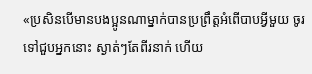«ប្រសិនបើមានបងប្អូនណាម្នាក់បានប្រព្រឹត្ដអំពើបាបអ្វីមួយ ចូរទៅជួបអ្នកនោះ ស្ងាត់ៗតែពីរនាក់ ហើយ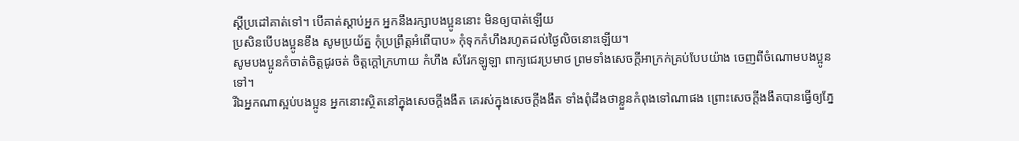ស្ដីប្រដៅគាត់ទៅ។ បើគាត់ស្ដាប់អ្នក អ្នកនឹងរក្សាបងប្អូននោះ មិនឲ្យបាត់ឡើយ
ប្រសិនបើបងប្អូនខឹង សូមប្រយ័ត្ន កុំប្រព្រឹត្ដអំពើបាប» កុំទុកកំហឹងរហូតដល់ថ្ងៃលិចនោះឡើយ។
សូមបងប្អូនកំចាត់ចិត្ដជូរចត់ ចិត្ដក្ដៅក្រហាយ កំហឹង សំរែកឡូឡា ពាក្យជេរប្រមាថ ព្រមទាំងសេចក្ដីអាក្រក់គ្រប់បែបយ៉ាង ចេញពីចំណោមបងប្អូនទៅ។
រីឯអ្នកណាស្អប់បងប្អូន អ្នកនោះស្ថិតនៅក្នុងសេចក្ដីងងឹត គេរស់ក្នុងសេចក្ដីងងឹត ទាំងពុំដឹងថាខ្លួនកំពុងទៅណាផង ព្រោះសេចក្ដីងងឹតបានធ្វើឲ្យភ្នែ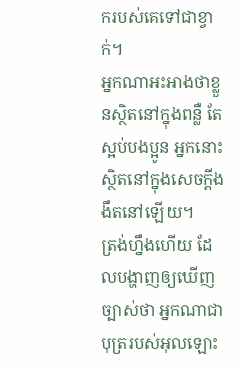ករបស់គេទៅជាខ្វាក់។
អ្នកណាអះអាងថាខ្លួនស្ថិតនៅក្នុងពន្លឺ តែស្អប់បងប្អូន អ្នកនោះស្ថិតនៅក្នុងសេចក្ដីងងឹតនៅឡើយ។
ត្រង់ហ្នឹងហើយ ដែលបង្ហាញឲ្យឃើញច្បាស់ថា អ្នកណាជាបុត្ររបស់អុលឡោះ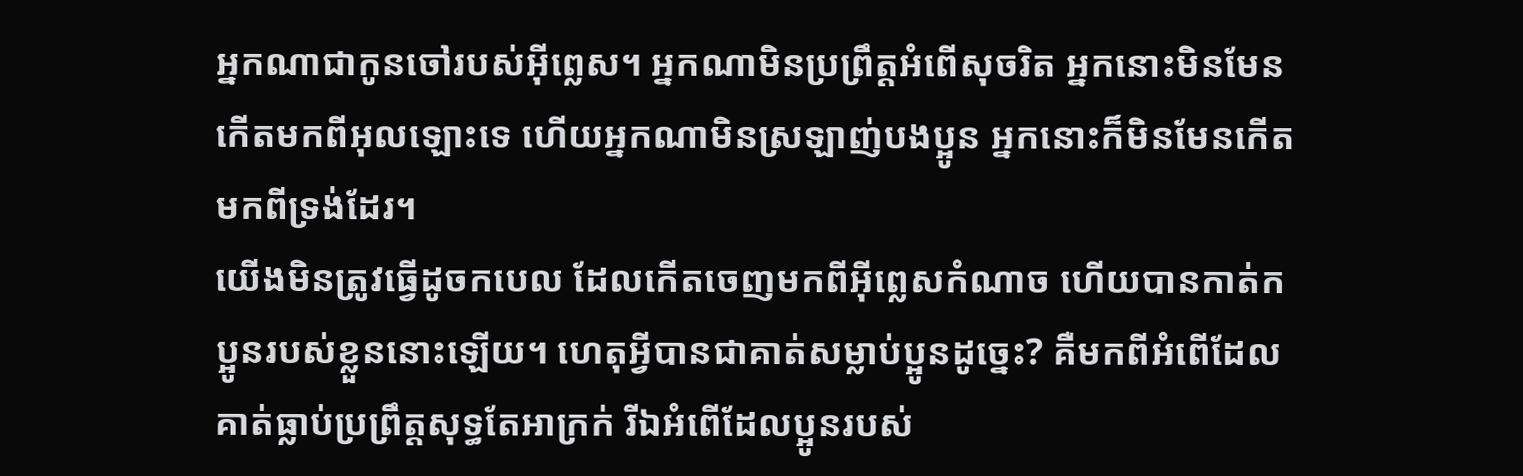អ្នកណាជាកូនចៅរបស់អ៊ីព្លេស។ អ្នកណាមិនប្រព្រឹត្ដអំពើសុចរិត អ្នកនោះមិនមែនកើតមកពីអុលឡោះទេ ហើយអ្នកណាមិនស្រឡាញ់បងប្អូន អ្នកនោះក៏មិនមែនកើតមកពីទ្រង់ដែរ។
យើងមិនត្រូវធ្វើដូចកបេល ដែលកើតចេញមកពីអ៊ីព្លេសកំណាច ហើយបានកាត់កប្អូនរបស់ខ្លួននោះឡើយ។ ហេតុអ្វីបានជាគាត់សម្លាប់ប្អូនដូច្នេះ? គឺមកពីអំពើដែលគាត់ធ្លាប់ប្រព្រឹត្ដសុទ្ធតែអាក្រក់ រីឯអំពើដែលប្អូនរបស់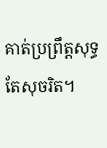គាត់ប្រព្រឹត្ដសុទ្ធតែសុចរិត។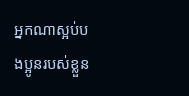អ្នកណាស្អប់បងប្អូនរបស់ខ្លួន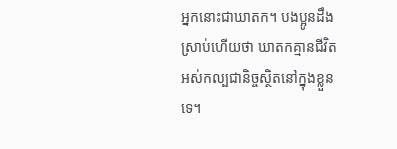អ្នកនោះជាឃាតក។ បងប្អូនដឹងស្រាប់ហើយថា ឃាតកគ្មានជីវិតអស់កល្បជានិច្ចស្ថិតនៅក្នុងខ្លួនទេ។